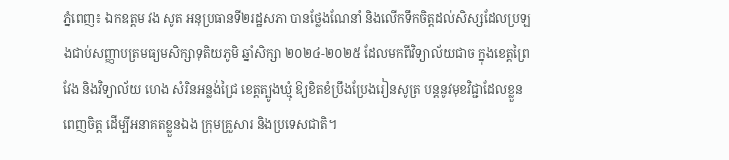ភ្នំពេញ៖ ឯកឧត្តម វង សូត អនុប្រធានទី២រដ្ឋសភា បានថ្លែងណែនាំ និងលើកទឹកចិត្តដល់សិស្សដែលប្រឡងជាប់សញ្ញាបត្រមធ្យមសិក្សាទុតិយភូមិ ឆ្នាំសិក្សា ២០២៤-២០២៥ ដែលមកពីវិទ្យាល័យជាច ក្នុងខេត្តព្រៃវែង និងវិទ្យាល័យ ហេង សំរិនអន្លង់ជ្រៃ ខេត្តត្បូងឃ្មុំ ឱ្យខិតខំប្រឹងប្រែងរៀនសូត្រ បន្តនូវមុខវិជ្ជាដែលខ្លួនពេញចិត្ត ដើម្បីអនាគតខ្លួនឯង ក្រុមគ្រួសារ និងប្រទេសជាតិ។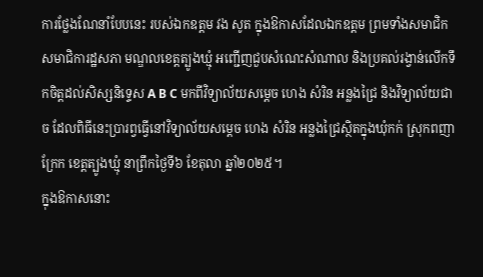ការថ្លែងណែនាំបែបនេះ របស់ឯកឧត្តម វង សូត ក្នុងឱកាសដែលឯកឧត្តម ព្រមទាំងសមាជិក សមាជិការដ្ឋសភា មណ្ឌលខេត្តត្បូងឃ្មុំ អញ្ជើញជួបសំណេះសំណាល និងប្រគល់រង្វាន់លើកទឹកចិត្តដល់សិស្សនិទ្ទេស A B C មកពីវិទ្យាល័យសម្តេច ហេង សំរិន អន្លងជ្រៃ និងវិទ្យាល័យជាច ដែលពិធីនេះប្រារព្វធ្វើនៅវិទ្យាល័យសម្តេច ហេង សំរិន អន្លងជ្រៃស្ថិតក្នុងឃុំកក់ ស្រុកពញាក្រែក ខេត្តត្បូងឃ្មុំ នាព្រឹកថ្ងៃទី៦ ខែតុលា ឆ្នាំ២០២៥។
ក្នុងឱកាសនោះ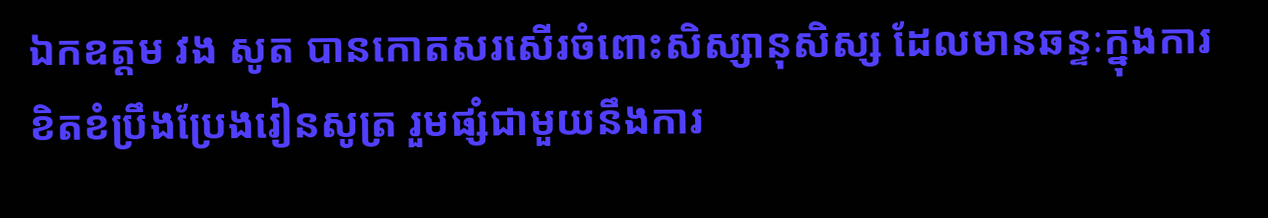ឯកឧត្តម វង សូត បានកោតសរសើរចំពោះសិស្សានុសិស្ស ដែលមានឆន្ទៈក្នុងការខិតខំប្រឹងប្រែងរៀនសូត្រ រួមផ្សំជាមួយនឹងការ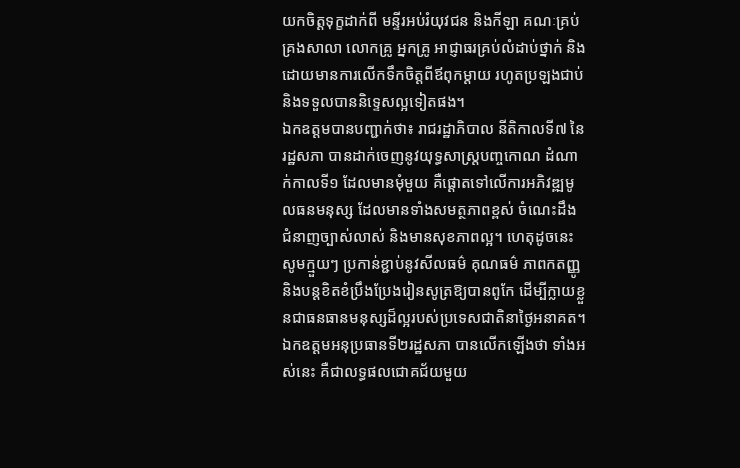យកចិត្តទុក្ខដាក់ពី មន្ទីរអប់រំយុវជន និងកីឡា គណៈគ្រប់គ្រងសាលា លោកគ្រូ អ្នកគ្រូ អាជ្ញាធរគ្រប់លំដាប់ថ្នាក់ និងដោយមានការលើកទឹកចិត្តពីឪពុកម្តាយ រហូតប្រឡងជាប់ និងទទួលបាននិទ្ទេសល្អទៀតផង។
ឯកឧត្តមបានបញ្ជាក់ថា៖ រាជរដ្ឋាភិបាល នីតិកាលទី៧ នៃរដ្ឋសភា បានដាក់ចេញនូវយុទ្ធសាស្ត្របញ្ចកោណ ដំណាក់កាលទី១ ដែលមានមុំមួយ គឺផ្តោតទៅលើការអភិវឌ្ឍមូលធនមនុស្ស ដែលមានទាំងសមត្ថភាពខ្ពស់ ចំណេះដឹង ជំនាញច្បាស់លាស់ និងមានសុខភាពល្អ។ ហេតុដូចនេះ សូមក្មួយៗ ប្រកាន់ខ្ជាប់នូវសីលធម៌ គុណធម៌ ភាពកតញ្ញូ និងបន្តខិតខំប្រឹងប្រែងរៀនសូត្រឱ្យបានពូកែ ដើម្បីក្លាយខ្លួនជាធនធានមនុស្សដ៏ល្អរបស់ប្រទេសជាតិនាថ្ងៃអនាគត។
ឯកឧត្តមអនុប្រធានទី២រដ្ឋសភា បានលើកឡើងថា ទាំងអស់នេះ គឺជាលទ្ធផលជោគជ័យមួយ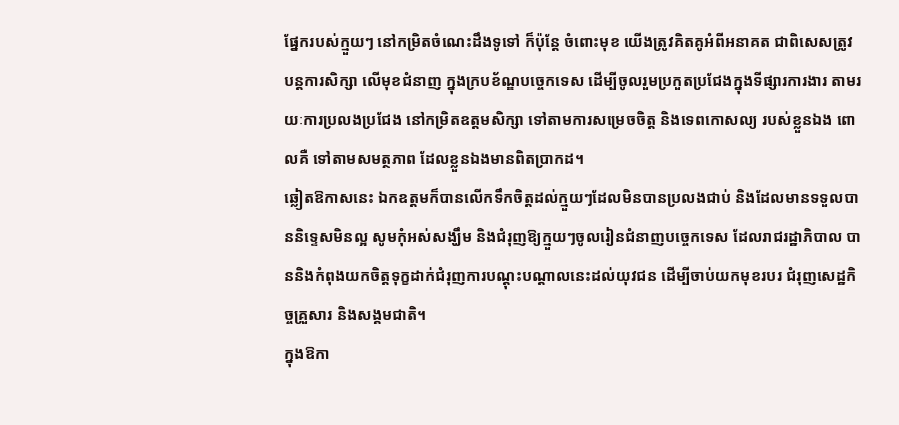ផ្នែករបស់ក្មួយៗ នៅកម្រិតចំណេះដឹងទូទៅ ក៏ប៉ុន្តែ ចំពោះមុខ យើងត្រូវគិតគូអំពីអនាគត ជាពិសេសត្រូវបន្តការសិក្សា លើមុខជំនាញ ក្នុងក្របខ័ណ្ឌបច្ចេកទេស ដើម្បីចូលរួមប្រកួតប្រជែងក្នុងទីផ្សារការងារ តាមរយៈការប្រលងប្រជែង នៅកម្រិតឧត្តមសិក្សា ទៅតាមការសម្រេចចិត្ត និងទេពកោសល្យ របស់ខ្លួនឯង ពោលគឺ ទៅតាមសមត្ថភាព ដែលខ្លួនឯងមានពិតប្រាកដ។
ឆ្លៀតឱកាសនេះ ឯកឧត្តមក៏បានលើកទឹកចិត្តដល់ក្មួយៗដែលមិនបានប្រលងជាប់ និងដែលមានទទួលបាននិទ្ទេសមិនល្អ សូមកុំអស់សង្ឃឹម និងជំរុញឱ្យក្មួយៗចូលរៀនជំនាញបច្ចេកទេស ដែលរាជរដ្ឋាភិបាល បាននិងកំពុងយកចិត្តទុក្ខដាក់ជំរុញការបណ្តុះបណ្តាលនេះដល់យុវជន ដើម្បីចាប់យកមុខរបរ ជំរុញសេដ្ឋកិច្ចគ្រួសារ និងសង្គមជាតិ។
ក្នុងឱកា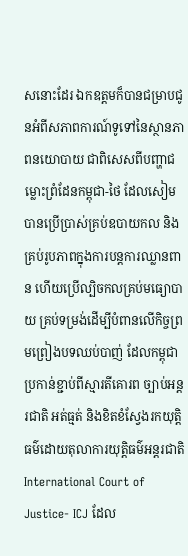សនោះដែរ ឯកឧត្ដមក៏បានជម្រាបជូនអំពីសភាពការណ៍ទូទៅនៃស្ថានភាពនយោបាយ ជាពិសេសពីបញ្ហាជម្លោះព្រំដែនកម្ពុជា-ថៃ ដែលសៀមបានប្រើប្រាស់គ្រប់ឧបាយកល និងគ្រប់រូបភាពក្នុងការបន្តការឈ្លានពាន ហើយប្រើល្បិចកលគ្រប់មធ្យោបាយ គ្រប់ទម្រង់ដើម្បីបំពានលេីកិច្ចព្រមព្រៀងបទឈប់បាញ់ ដែលកម្ពុជាប្រកាន់ខ្ជាប់ពីស្មារតីគោរព ច្បាប់អន្តរជាតិ អត់ធ្មត់ និងខិតខំស្វែងរកយុត្តិធម៌ដោយតុលាការយុត្តិធម៌អន្តរជាតិ International Court of Justice- ICJ ដែល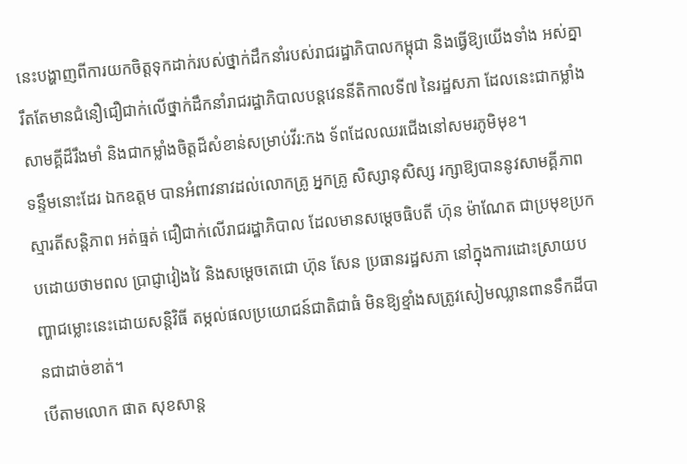នេះបង្ហាញពីការយកចិត្តទុកដាក់របស់ថ្នាក់ដឹកនាំរបស់រាជរដ្ឋាភិបាលកម្ពុជា និងធ្វើឱ្យយើងទាំង អស់គ្នារឹតតែមានជំនឿជឿជាក់លើថ្នាក់ដឹកនាំរាជរដ្ឋាភិបាលបន្តវេននីតិកាលទី៧ នៃរដ្ឋសភា ដែលនេះជាកម្លាំងសាមគ្គីដ៏រឹងមាំ និងជាកម្លាំងចិត្តដ៏សំខាន់សម្រាប់វីរ:កង ទ័ពដែលឈរជើងនៅសមរភូមិមុខ។
ទន្ទឹមនោះដែរ ឯកឧត្តម បានអំពាវនាវដល់លោកគ្រូ អ្នកគ្រូ សិស្សានុសិស្ស រក្សាឱ្យបាននូវសាមគ្គីភាព ស្មារតីសន្តិភាព អត់ធ្មត់ ជឿជាក់លើរាជរដ្ឋាភិបាល ដែលមានសម្តេចធិបតី ហ៊ុន ម៉ាណែត ជាប្រមុខប្រកបដោយថាមពល ប្រាជ្ញាវៀងវៃ និងសម្តេចតេជោ ហ៊ុន សែន ប្រធានរដ្ឋសភា នៅក្នុងការដោះស្រាយបញ្ហាជម្លោះនេះដោយសន្តិវិធី តម្កល់ផលប្រយោជន៍ជាតិជាធំ មិនឱ្យខ្មាំងសត្រូវសៀមឈ្លានពានទឹកដីបានជាដាច់ខាត់។
បើតាមលោក ផាត សុខសាន្ត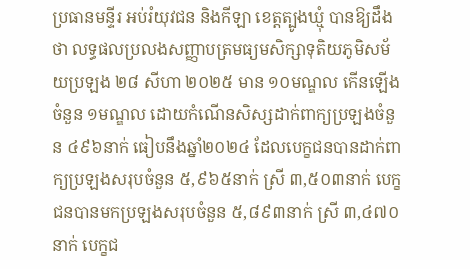ប្រធានមន្ទីរ អប់រំយុវជន និងកីឡា ខេត្តត្បូងឃ្មុំ បានឱ្យដឹងថា លទ្ធផលប្រលងសញ្ញាបត្រមធ្យមសិក្សាទុតិយភូមិសម័យប្រឡង ២៨ សីហា ២០២៥ មាន ១០មណ្ឌល កើនឡើងចំនួន ១មណ្ឌល ដោយកំណើនសិស្សដាក់ពាក្យប្រឡងចំនួន ៤៩៦នាក់ ធៀបនឹងឆ្នាំ២០២៤ ដែលបេក្ខជនបានដាក់ពាក្យប្រឡងសរុបចំនួន ៥,៩៦៥នាក់ ស្រី ៣,៥០៣នាក់ បេក្ខជនបានមកប្រឡងសរុបចំនួន ៥,៨៩៣នាក់ ស្រី ៣,៤៧០នាក់ បេក្ខជ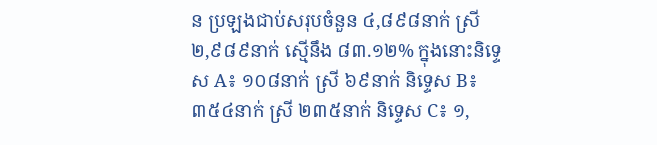ន ប្រឡងជាប់សរុបចំនួន ៤,៨៩៨នាក់ ស្រី ២,៩៨៩នាក់ ស្មើនឹង ៨៣.១២% ក្នុងនោះនិទ្ទេស A៖ ១០៨នាក់ ស្រី ៦៩នាក់ និទ្ទេស B៖ ៣៥៤នាក់ ស្រី ២៣៥នាក់ និទ្ទេស C៖ ១,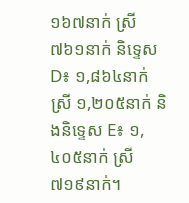១៦៧នាក់ ស្រី ៧៦១នាក់ និទ្ទេស D៖ ១,៨៦៤នាក់ ស្រី ១,២០៥នាក់ និងនិទ្ទេស E៖ ១,៤០៥នាក់ ស្រី ៧១៩នាក់។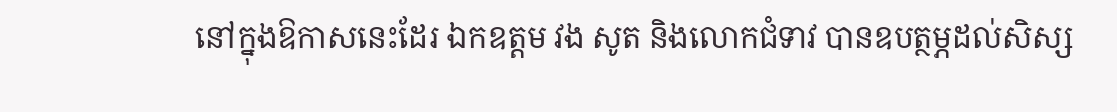នៅក្នុងឱកាសនេះដែរ ឯកឧត្តម វង សូត និងលោកជំទាវ បានឧបត្ថម្ភដល់សិស្ស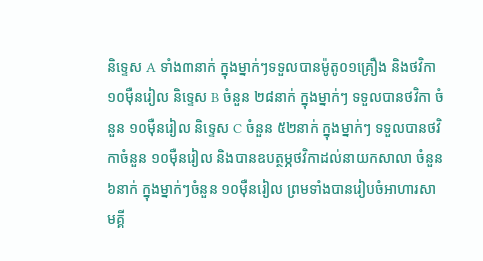និទ្ទេស A ទាំង៣នាក់ ក្នុងម្នាក់ៗទទួលបានម៉ូតូ០១គ្រឿង និងថវិកា ១០ម៉ឺនរៀល និទ្ទេស B ចំនួន ២៨នាក់ ក្នុងម្នាក់ៗ ទទួលបានថវិកា ចំនួន ១០ម៉ឺនរៀល និទ្ទេស C ចំនួន ៥២នាក់ ក្នុងម្នាក់ៗ ទទួលបានថវិកាចំនួន ១០ម៉ឺនរៀល និងបានឧបត្ថម្ភថវិកាដល់នាយកសាលា ចំនួន ៦នាក់ ក្នុងម្នាក់ៗចំនួន ១០ម៉ឺនរៀល ព្រមទាំងបានរៀបចំអាហារសាមគ្គី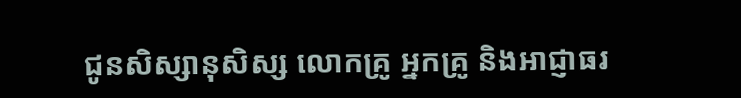ជូនសិស្សានុសិស្ស លោកគ្រូ អ្នកគ្រូ និងអាជ្ញាធរ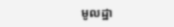មូលដ្ឋា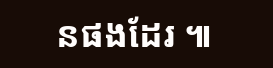នផងដែរ ៕